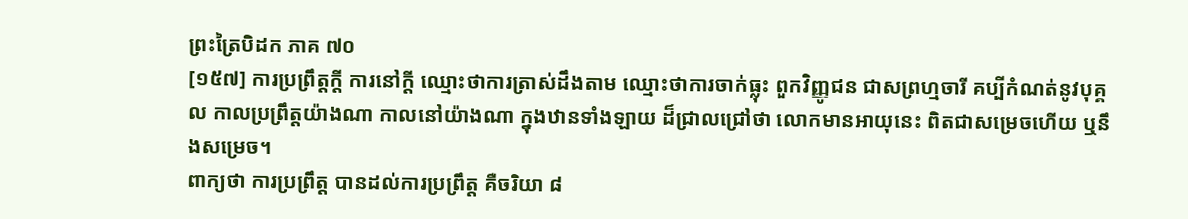ព្រះត្រៃបិដក ភាគ ៧០
[១៥៧] ការប្រព្រឹត្តក្ដី ការនៅក្ដី ឈ្មោះថាការត្រាស់ដឹងតាម ឈ្មោះថាការចាក់ធ្លុះ ពួកវិញ្ញូជន ជាសព្រហ្មចារី គប្បីកំណត់នូវបុគ្គល កាលប្រព្រឹត្តយ៉ាងណា កាលនៅយ៉ាងណា ក្នុងឋានទាំងឡាយ ដ៏ជ្រាលជ្រៅថា លោកមានអាយុនេះ ពិតជាសម្រេចហើយ ឬនឹងសម្រេច។
ពាក្យថា ការប្រព្រឹត្ត បានដល់ការប្រព្រឹត្ត គឺចរិយា ៨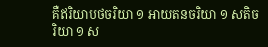គឺឥរិយាបថចរិយា ១ អាយតនចរិយា ១ សតិចរិយា ១ ស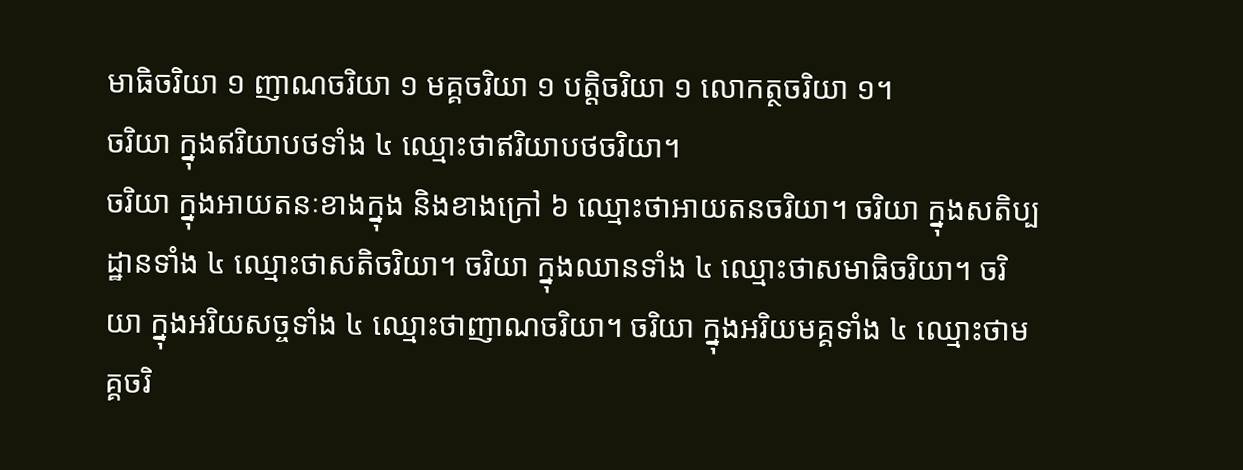មាធិចរិយា ១ ញាណចរិយា ១ មគ្គចរិយា ១ បត្តិចរិយា ១ លោកត្ថចរិយា ១។
ចរិយា ក្នុងឥរិយាបថទាំង ៤ ឈ្មោះថាឥរិយាបថចរិយា។
ចរិយា ក្នុងអាយតនៈខាងក្នុង និងខាងក្រៅ ៦ ឈ្មោះថាអាយតនចរិយា។ ចរិយា ក្នុងសតិប្បដ្ឋានទាំង ៤ ឈ្មោះថាសតិចរិយា។ ចរិយា ក្នុងឈានទាំង ៤ ឈ្មោះថាសមាធិចរិយា។ ចរិយា ក្នុងអរិយសច្ចទាំង ៤ ឈ្មោះថាញាណចរិយា។ ចរិយា ក្នុងអរិយមគ្គទាំង ៤ ឈ្មោះថាមគ្គចរិ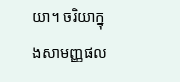យា។ ចរិយាក្នុងសាមញ្ញផល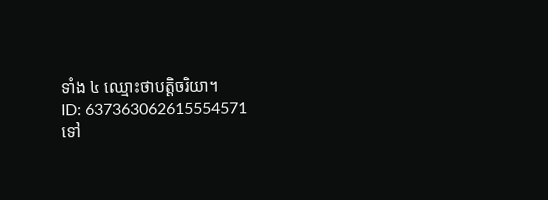ទាំង ៤ ឈ្មោះថាបត្តិចរិយា។
ID: 637363062615554571
ទៅ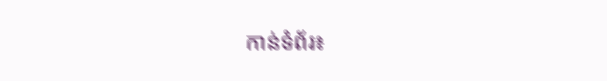កាន់ទំព័រ៖